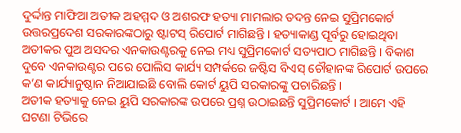ଦୁର୍ଦ୍ଦାନ୍ତ ମାଫିଆ ଅତୀକ ଅହମ୍ମଦ ଓ ଅଶରଫ ହତ୍ୟା ମାମଲାର ତଦନ୍ତ ନେଇ ସୁପ୍ରିମକୋର୍ଟ ଉତ୍ତରପ୍ରଦେଶ ସରକାରଙ୍କଠାରୁ ଷ୍ଟାଟସ୍ ରିପୋର୍ଟ ମାଗିଛନ୍ତି । ହତ୍ୟାକାଣ୍ଡ ପୂର୍ବରୁ ହୋଇଥିବା ଅତୀକର ପୁଅ ଅସଦର ଏନକାଉଣ୍ଟରକୁ ନେଇ ମଧ୍ୟ ସୁପ୍ରିମକୋର୍ଟ ସତ୍ୟପାଠ ମାଗିଛନ୍ତି । ବିକାଶ ଦୁବେ ଏନକାଉଣ୍ଟର ପରେ ପୋଲିସ କାର୍ଯ୍ୟ ସମ୍ପର୍କରେ ଜଷ୍ଟିସ ବିଏସ୍ ଚୌହାନଙ୍କ ରିପୋର୍ଟ ଉପରେ କ’ଣ କାର୍ଯ୍ୟାନୁଷ୍ଠାନ ନିଆଯାଇଛି ବୋଲି କୋର୍ଟ ୟୁପି ସରକାରଙ୍କୁ ପଚାରିଛନ୍ତି ।
ଅତୀକ ହତ୍ୟାକୁ ନେଇ ୟୁପି ସରକାରଙ୍କ ଉପରେ ପ୍ରଶ୍ନ ଉଠାଇଛନ୍ତି ସୁପ୍ରିମକୋର୍ଟ । ଆମେ ଏହି ଘଟଣା ଟିଭିରେ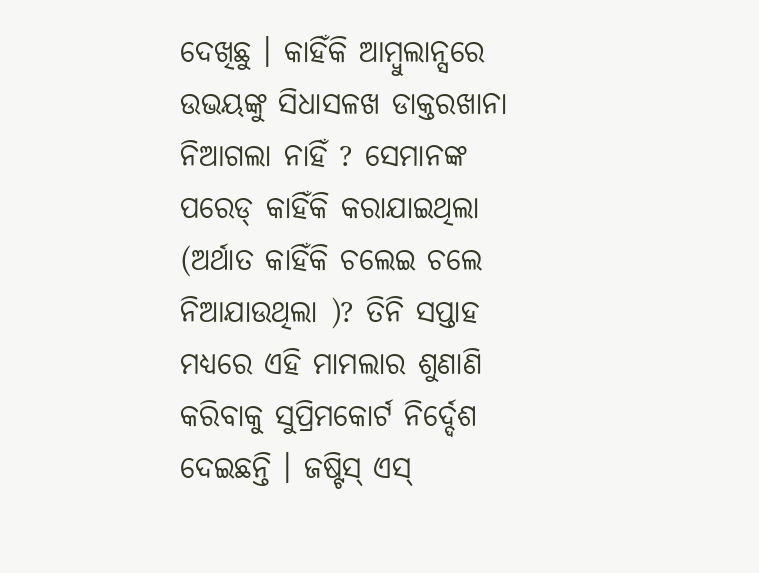ଦେଖିଛୁ । କାହିଁକି ଆମ୍ବୁଲାନ୍ସରେ ଉଭୟଙ୍କୁ ସିଧାସଳଖ ଡାକ୍ତରଖାନା ନିଆଗଲା ନାହିଁ ? ସେମାନଙ୍କ ପରେଡ୍ କାହିଁକି କରାଯାଇଥିଲା (ଅର୍ଥାତ କାହିଁକି ଚଲେଇ ଚଲେ ନିଆଯାଉଥିଲା )? ତିନି ସପ୍ତାହ ମଧ୍ୟରେ ଏହି ମାମଲାର ଶୁଣାଣି କରିବାକୁ ସୁପ୍ରିମକୋର୍ଟ ନିର୍ଦ୍ଦେଶ ଦେଇଛନ୍ତି । ଜଷ୍ଟିସ୍ ଏସ୍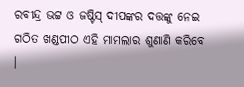ରବୀନ୍ଦ୍ର ଭଟ୍ଟ ଓ ଜଷ୍ଟିସ୍ ଦୀପଙ୍କର ଦତ୍ତଙ୍କୁ ନେଇ ଗଠିତ ଖଣ୍ଡପୀଠ ଏହି ମାମଲାର ଶୁଣାଣି କରିବେ ।